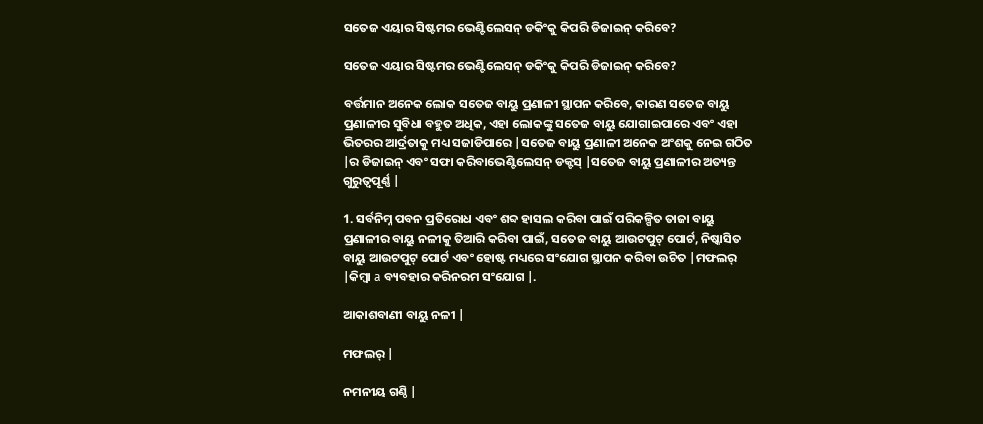ସତେଜ ଏୟାର ସିଷ୍ଟମର ଭେଣ୍ଟିଲେସନ୍ ଡକିଂକୁ କିପରି ଡିଜାଇନ୍ କରିବେ?

ସତେଜ ଏୟାର ସିଷ୍ଟମର ଭେଣ୍ଟିଲେସନ୍ ଡକିଂକୁ କିପରି ଡିଜାଇନ୍ କରିବେ?

ବର୍ତ୍ତମାନ ଅନେକ ଲୋକ ସତେଜ ବାୟୁ ପ୍ରଣାଳୀ ସ୍ଥାପନ କରିବେ, କାରଣ ସତେଜ ବାୟୁ ପ୍ରଣାଳୀର ସୁବିଧା ବହୁତ ଅଧିକ, ଏହା ଲୋକଙ୍କୁ ସତେଜ ବାୟୁ ଯୋଗାଇପାରେ ଏବଂ ଏହା ଭିତରର ଆର୍ଦ୍ରତାକୁ ମଧ୍ୟ ସଜାଡିପାରେ |ସତେଜ ବାୟୁ ପ୍ରଣାଳୀ ଅନେକ ଅଂଶକୁ ନେଇ ଗଠିତ |ର ଡିଜାଇନ୍ ଏବଂ ସଫା କରିବାଭେଣ୍ଟିଲେସନ୍ ଡକ୍ଟସ୍ |ସତେଜ ବାୟୁ ପ୍ରଣାଳୀର ଅତ୍ୟନ୍ତ ଗୁରୁତ୍ୱପୂର୍ଣ୍ଣ |

1. ସର୍ବନିମ୍ନ ପବନ ପ୍ରତିରୋଧ ଏବଂ ଶବ୍ଦ ହାସଲ କରିବା ପାଇଁ ପରିକଳ୍ପିତ ତାଜା ବାୟୁ ପ୍ରଣାଳୀର ବାୟୁ ନଳୀକୁ ତିଆରି କରିବା ପାଇଁ, ସତେଜ ବାୟୁ ଆଉଟପୁଟ୍ ପୋର୍ଟ, ନିଷ୍କାସିତ ବାୟୁ ଆଉଟପୁଟ୍ ପୋର୍ଟ ଏବଂ ହୋଷ୍ଟ ମଧ୍ୟରେ ସଂଯୋଗ ସ୍ଥାପନ କରିବା ଉଚିତ |ମଫଲର୍ |କିମ୍ବା a ବ୍ୟବହାର କରିନରମ ସଂଯୋଗ |.

ଆକାଶବାଣୀ ବାୟୁ ନଳୀ |

ମଫଲର୍ |

ନମନୀୟ ଗଣ୍ଠି |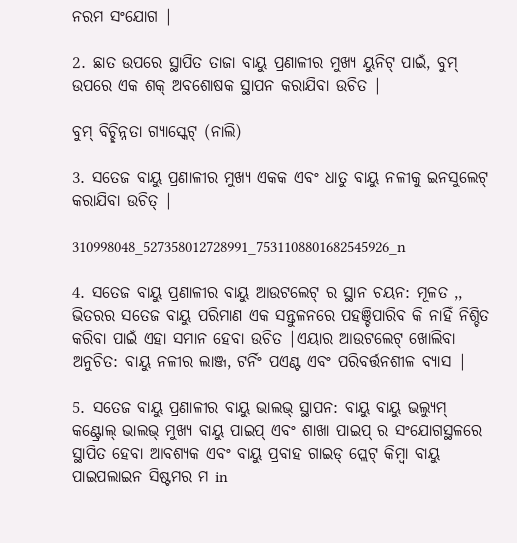ନରମ ସଂଯୋଗ |

2. ଛାତ ଉପରେ ସ୍ଥାପିତ ତାଜା ବାୟୁ ପ୍ରଣାଳୀର ମୁଖ୍ୟ ୟୁନିଟ୍ ପାଇଁ, ବୁମ୍ ଉପରେ ଏକ ଶକ୍ ଅବଶୋଷକ ସ୍ଥାପନ କରାଯିବା ଉଚିତ |

ବୁମ୍ ବିଚ୍ଛିନ୍ନତା ଗ୍ୟାସ୍କେଟ୍ (ନାଲି)

3. ସତେଜ ବାୟୁ ପ୍ରଣାଳୀର ମୁଖ୍ୟ ଏକକ ଏବଂ ଧାତୁ ବାୟୁ ନଳୀକୁ ଇନସୁଲେଟ୍ କରାଯିବା ଉଚିତ୍ |

310998048_527358012728991_7531108801682545926_n

4. ସତେଜ ବାୟୁ ପ୍ରଣାଳୀର ବାୟୁ ଆଉଟଲେଟ୍ ର ସ୍ଥାନ ଚୟନ: ମୂଳତ ,, ଭିତରର ସତେଜ ବାୟୁ ପରିମାଣ ଏକ ସନ୍ତୁଳନରେ ପହଞ୍ଚିପାରିବ କି ନାହିଁ ନିଶ୍ଚିତ କରିବା ପାଇଁ ଏହା ସମାନ ହେବା ଉଚିତ |ଏୟାର ଆଉଟଲେଟ୍ ଖୋଲିବା ଅନୁଚିତ: ବାୟୁ ନଳୀର ଲାଞ୍ଜ, ଟର୍ନିଂ ପଏଣ୍ଟ ଏବଂ ପରିବର୍ତ୍ତନଶୀଳ ବ୍ୟାସ |

5. ସତେଜ ବାୟୁ ପ୍ରଣାଳୀର ବାୟୁ ଭାଲଭ୍ ସ୍ଥାପନ: ବାୟୁ ବାୟୁ ଭଲ୍ୟୁମ୍ କଣ୍ଟ୍ରୋଲ୍ ଭାଲଭ୍ ମୁଖ୍ୟ ବାୟୁ ପାଇପ୍ ଏବଂ ଶାଖା ପାଇପ୍ ର ସଂଯୋଗସ୍ଥଳରେ ସ୍ଥାପିତ ହେବା ଆବଶ୍ୟକ ଏବଂ ବାୟୁ ପ୍ରବାହ ଗାଇଡ୍ ପ୍ଲେଟ୍ କିମ୍ବା ବାୟୁ ପାଇପଲାଇନ ସିଷ୍ଟମର ମ in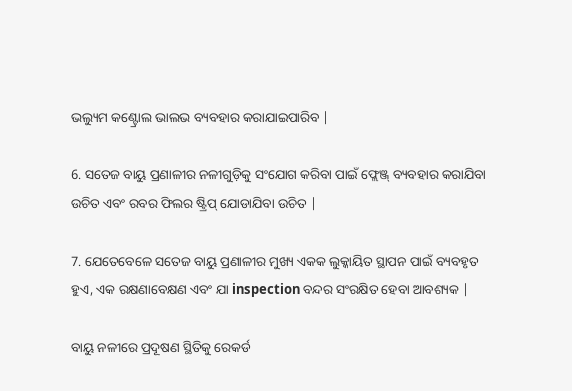ଭଲ୍ୟୁମ କଣ୍ଟ୍ରୋଲ ଭାଲଭ ବ୍ୟବହାର କରାଯାଇପାରିବ |

6. ସତେଜ ବାୟୁ ପ୍ରଣାଳୀର ନଳୀଗୁଡ଼ିକୁ ସଂଯୋଗ କରିବା ପାଇଁ ଫ୍ଲେଞ୍ଜ୍ ବ୍ୟବହାର କରାଯିବା ଉଚିତ ଏବଂ ରବର ଫିଲର ଷ୍ଟ୍ରିପ୍ ଯୋଡାଯିବା ଉଚିତ |

7. ଯେତେବେଳେ ସତେଜ ବାୟୁ ପ୍ରଣାଳୀର ମୁଖ୍ୟ ଏକକ ଲୁକ୍କାୟିତ ସ୍ଥାପନ ପାଇଁ ବ୍ୟବହୃତ ହୁଏ, ଏକ ରକ୍ଷଣାବେକ୍ଷଣ ଏବଂ ଯା inspection ବନ୍ଦର ସଂରକ୍ଷିତ ହେବା ଆବଶ୍ୟକ |

ବାୟୁ ନଳୀରେ ପ୍ରଦୂଷଣ ସ୍ଥିତିକୁ ରେକର୍ଡ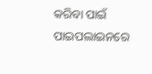କରିବା ପାଇଁ ପାଇପଲାଇନରେ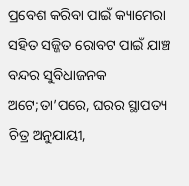ପ୍ରବେଶ କରିବା ପାଇଁ କ୍ୟାମେରା ସହିତ ସଜ୍ଜିତ ରୋବଟ ପାଇଁ ଯାଞ୍ଚ ବନ୍ଦର ସୁବିଧାଜନକ ଅଟେ;ତା’ପରେ, ଘରର ସ୍ଥାପତ୍ୟ ଚିତ୍ର ଅନୁଯାୟୀ,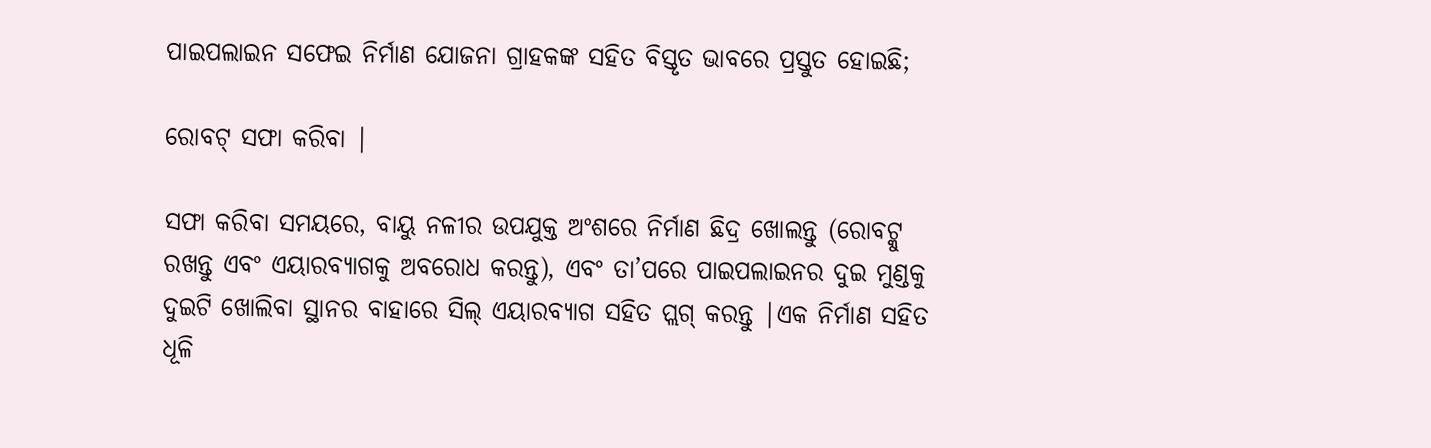ପାଇପଲାଇନ ସଫେଇ ନିର୍ମାଣ ଯୋଜନା ଗ୍ରାହକଙ୍କ ସହିତ ବିସ୍ତୃତ ଭାବରେ ପ୍ରସ୍ତୁତ ହୋଇଛି;

ରୋବଟ୍ ସଫା କରିବା |

ସଫା କରିବା ସମୟରେ, ବାୟୁ ନଳୀର ଉପଯୁକ୍ତ ଅଂଶରେ ନିର୍ମାଣ ଛିଦ୍ର ଖୋଲନ୍ତୁ (ରୋବଟ୍କୁ ରଖନ୍ତୁ ଏବଂ ଏୟାରବ୍ୟାଗକୁ ଅବରୋଧ କରନ୍ତୁ), ଏବଂ ତା’ପରେ ପାଇପଲାଇନର ଦୁଇ ମୁଣ୍ଡକୁ ଦୁଇଟି ଖୋଲିବା ସ୍ଥାନର ବାହାରେ ସିଲ୍ ଏୟାରବ୍ୟାଗ ସହିତ ପ୍ଲଗ୍ କରନ୍ତୁ |ଏକ ନିର୍ମାଣ ସହିତ ଧୂଳି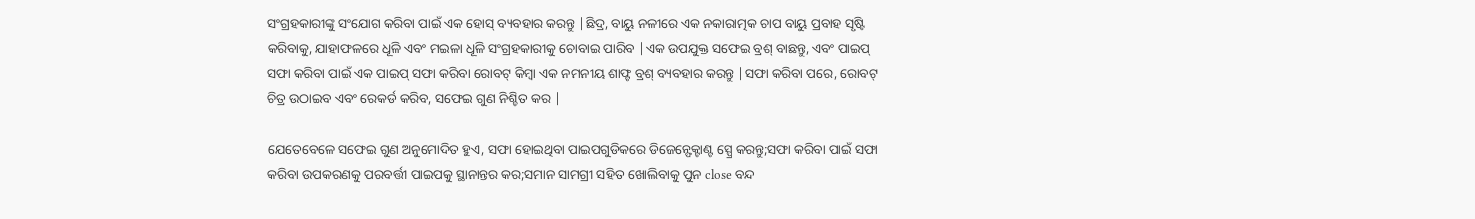ସଂଗ୍ରହକାରୀଙ୍କୁ ସଂଯୋଗ କରିବା ପାଇଁ ଏକ ହୋସ୍ ବ୍ୟବହାର କରନ୍ତୁ |ଛିଦ୍ର, ବାୟୁ ନଳୀରେ ଏକ ନକାରାତ୍ମକ ଚାପ ବାୟୁ ପ୍ରବାହ ସୃଷ୍ଟି କରିବାକୁ, ଯାହାଫଳରେ ଧୂଳି ଏବଂ ମଇଳା ଧୂଳି ସଂଗ୍ରହକାରୀକୁ ଚୋବାଇ ପାରିବ |ଏକ ଉପଯୁକ୍ତ ସଫେଇ ବ୍ରଶ୍ ବାଛନ୍ତୁ, ଏବଂ ପାଇପ୍ ସଫା କରିବା ପାଇଁ ଏକ ପାଇପ୍ ସଫା କରିବା ରୋବଟ୍ କିମ୍ବା ଏକ ନମନୀୟ ଶାଫ୍ଟ ବ୍ରଶ୍ ବ୍ୟବହାର କରନ୍ତୁ |ସଫା କରିବା ପରେ, ରୋବଟ୍ ଚିତ୍ର ଉଠାଇବ ଏବଂ ରେକର୍ଡ କରିବ, ସଫେଇ ଗୁଣ ନିଶ୍ଚିତ କର |

ଯେତେବେଳେ ସଫେଇ ଗୁଣ ଅନୁମୋଦିତ ହୁଏ, ସଫା ହୋଇଥିବା ପାଇପଗୁଡିକରେ ଡିଜେନ୍ଫେକ୍ଟାଣ୍ଟ ସ୍ପ୍ରେ କରନ୍ତୁ;ସଫା କରିବା ପାଇଁ ସଫା କରିବା ଉପକରଣକୁ ପରବର୍ତ୍ତୀ ପାଇପକୁ ସ୍ଥାନାନ୍ତର କର;ସମାନ ସାମଗ୍ରୀ ସହିତ ଖୋଲିବାକୁ ପୁନ close ବନ୍ଦ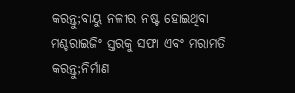କରନ୍ତୁ;ବାୟୁ ନଳୀର ନଷ୍ଟ ହୋଇଥିବା ମଶ୍ଚରାଇଜିଂ ସ୍ତରକୁ ସଫା ଏବଂ ମରାମତି କରନ୍ତୁ;ନିର୍ମାଣ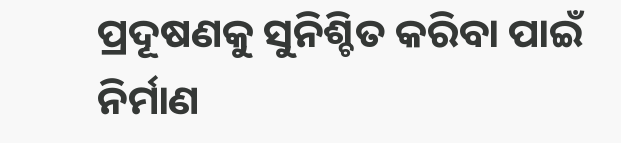ପ୍ରଦୂଷଣକୁ ସୁନିଶ୍ଚିତ କରିବା ପାଇଁ ନିର୍ମାଣ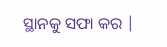ସ୍ଥାନକୁ ସଫା କର |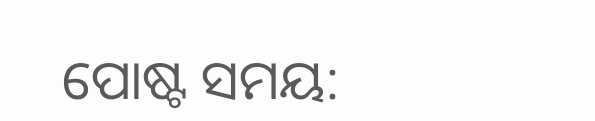ପୋଷ୍ଟ ସମୟ: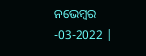ନଭେମ୍ବର -03-2022 |